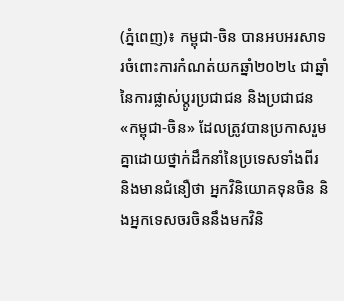(ភ្នំពេញ)៖ កម្ពុជា-ចិន បានអបអរសាទរចំពោះការកំណត់យកឆ្នាំ២០២៤ ជាឆ្នាំនៃការផ្លាស់ប្តូរប្រជាជន និងប្រជាជន «កម្ពុជា-ចិន» ដែលត្រូវបានប្រកាសរួមគ្នាដោយថ្នាក់ដឹកនាំនៃប្រទេសទាំងពីរ និងមានជំនឿថា អ្នកវិនិយោគទុនចិន និងអ្នកទេសចរចិននឹងមកវិនិ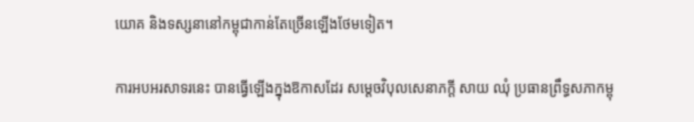យោគ និងទស្សនានៅកម្ពុជាកាន់តែច្រើនឡើងថែមទៀត។

ការអបអរសាទរនេះ បានធ្វើឡើងក្នុងឱកាសដែរ សម្តេចវិបុលសេនាភក្តី សាយ ឈុំ ប្រធានព្រឹទ្ធសភាកម្ពុ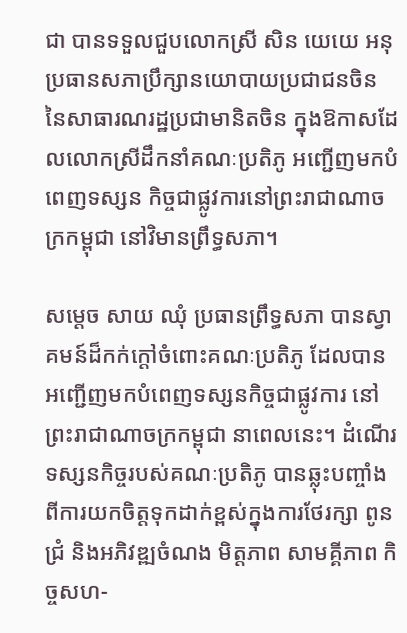ជា បានទទួលជួបលោកស្រី សិន យេយេ អនុប្រធានសភាប្រឹក្សានយោបាយប្រជាជនចិន នៃសាធារណរដ្ឋប្រជាមានិតចិន ក្នុងឱកាសដែលលោកស្រីដឹកនាំគណៈប្រតិភូ អញ្ជើញមកបំពេញទស្សន កិច្ចជាផ្លូវការនៅព្រះរាជាណាចក្រកម្ពុជា នៅវិមានព្រឹទ្ធសភា។

សម្ដេច សាយ ឈុំ ប្រធានព្រឹទ្ធសភា បានស្វាគមន៍ដ៏កក់ក្តៅចំពោះគណៈប្រតិភូ ដែលបានអញ្ជើញមកបំពេញទស្សនកិច្ចជាផ្លូវការ នៅ ព្រះរាជាណាចក្រកម្ពុជា នាពេលនេះ។ ដំណើរទស្សនកិច្ចរបស់គណៈប្រតិភូ បានឆ្លុះបញ្ចាំងពីការយកចិត្តទុកដាក់ខ្ពស់ក្នុងការថែរក្សា ពូនជ្រំ និងអភិវឌ្ឍចំណង មិត្តភាព សាមគ្គីភាព កិច្ចសហ-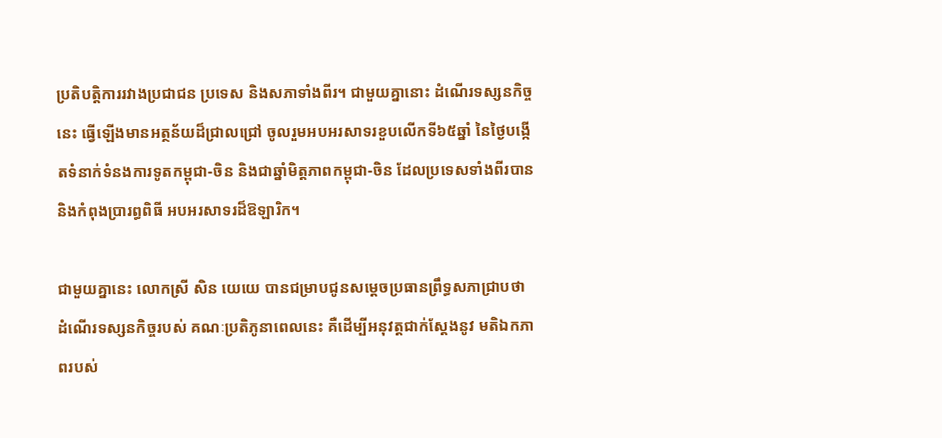ប្រតិបត្តិការរវាងប្រជាជន ប្រទេស និងសភាទាំងពីរ។ ជាមួយគ្នានោះ ដំណើរទស្សនកិច្ចនេះ ធ្វើឡើងមានអត្ថន័យដ៏ជ្រាលជ្រៅ ចូលរួមអបអរសាទរខួបលើកទី៦៥ឆ្នាំ នៃថ្ងៃបង្កើតទំនាក់ទំនងការទូតកម្ពុជា-ចិន និងជាឆ្នាំមិត្តភាពកម្ពុជា-ចិន ដែលប្រទេសទាំងពីរបាន និងកំពុងប្រារព្ធពិធី អបអរសាទរដ៏ឱឡារិក។

ជាមួយគ្នានេះ លោកស្រី សិន យេយេ បានជម្រាបជូនសម្តេចប្រធានព្រឹទ្ធសភាជ្រាបថា ដំណើរទស្សនកិច្ចរបស់ គណៈប្រតិភូនាពេលនេះ គឺដើម្បីអនុវត្តជាក់ស្តែងនូវ មតិឯកភាពរបស់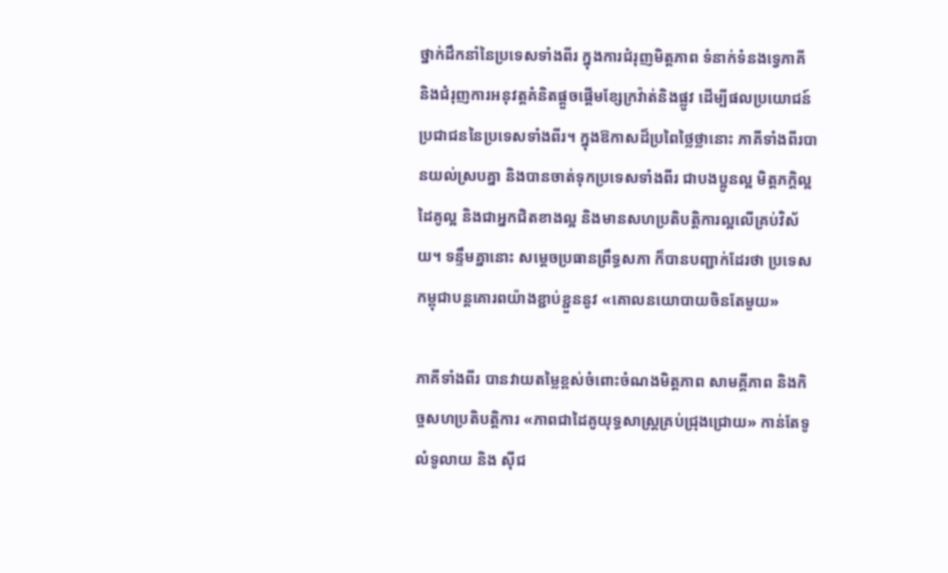ថ្នាក់ដឹកនាំនៃប្រទេសទាំងពីរ ក្នុងការជំរុញមិត្តភាព ទំនាក់ទំនងទ្វេភាគី និងជំរុញការអនុវត្តគំនិតផ្តួចផ្តើមខ្សែក្រវ៉ាត់និងផ្លូវ ដើម្បីផលប្រយោជន៍ប្រជាជននៃប្រទេសទាំងពីរ។ ក្នុងឱកាសដ៏ប្រពៃថ្លៃថ្លានោះ ភាគីទាំងពីរបានយល់ស្របគ្នា និងបានចាត់ទុកប្រទេសទាំងពីរ ជាបងប្អូនល្អ មិត្តភក្តិល្អ ដៃគូល្អ និងជាអ្នកជិតខាងល្អ និងមានសហប្រតិបតិ្តការល្អលើគ្រប់វិស័យ។ ទន្ទឹមគ្នានោះ សម្តេចប្រធានព្រឹទ្ធសភា ក៏បានបញ្ជាក់ដែរថា ប្រទេសកម្ពុជាបន្តគោរពយ៉ាងខ្ជាប់ខ្ជួននូវ «គោលនយោបាយចិនតែមួយ»

ភាគីទាំងពីរ បានវាយតម្លៃខ្ពស់ចំពោះចំណងមិត្តភាព សាមគ្គីភាព និងកិច្ចសហប្រតិបត្តិការ «ភាពជាដៃគូយុទ្ធសាស្រ្តគ្រប់ជ្រុងជ្រោយ» កាន់តែទូលំទូលាយ និង ស៊ីជ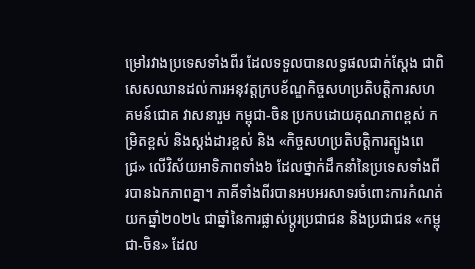ម្រៅរវាងប្រទេសទាំងពីរ ដែលទទួលបានលទ្ធផលជាក់ស្តែង ជាពិសេសឈានដល់ការអនុវត្តក្របខ័ណ្ឌកិច្ចសហប្រតិបតិ្តការសហគមន៍ជោគ វាសនារួម កម្ពុជា-ចិន ប្រកបដោយគុណភាពខ្ពស់ កម្រិតខ្ពស់ និងស្តង់ដារខ្ពស់ និង «កិច្ចសហប្រតិបត្តិការត្បូងពេជ្រ» លើវិស័យអាទិភាពទាំង៦ ដែលថ្នាក់ដឹកនាំនៃប្រទេសទាំងពីរបានឯកភាពគ្នា។ ភាគីទាំងពីរបានអបអរសាទរចំពោះការកំណត់យកឆ្នាំ២០២៤ ជាឆ្នាំនៃការផ្លាស់ប្តូរប្រជាជន និងប្រជាជន «កម្ពុជា-ចិន» ដែល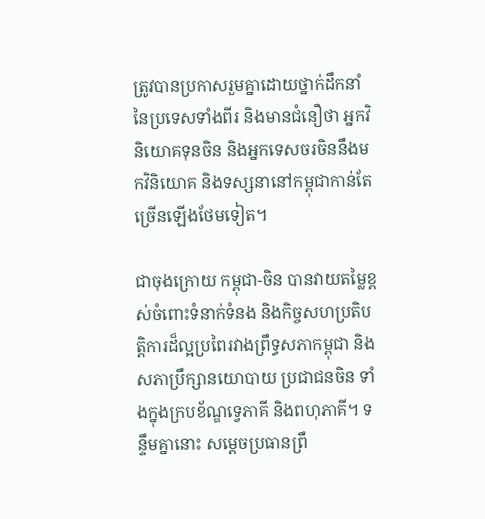ត្រូវបានប្រកាសរួមគ្នាដោយថ្នាក់ដឹកនាំនៃប្រទេសទាំងពីរ និងមានជំនឿថា អ្នកវិនិយោគទុនចិន និងអ្នកទេសចរចិននឹងមកវិនិយោគ និងទស្សនានៅកម្ពុជាកាន់តែច្រើនឡើងថែមទៀត។

ជាចុងក្រោយ កម្ពុជា-ចិន បានវាយតម្លៃខ្ពស់ចំពោះទំនាក់ទំនង និងកិច្ចសហប្រតិបត្តិការដ៏ល្អប្រពៃរវាងព្រឹទ្ធសភាកម្ពុជា និងសភាប្រឹក្សានយោបាយ ប្រជាជនចិន ទាំងក្នុងក្របខ័ណ្ឌទ្វេភាគី និងពហុភាគី។ ទន្ទឹមគ្នានោះ សម្តេចប្រធានព្រឹ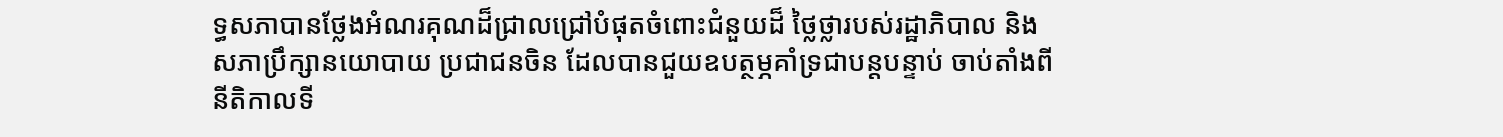ទ្ធសភាបានថ្លែងអំណរគុណដ៏ជ្រាលជ្រៅបំផុតចំពោះជំនួយដ៏ ថ្លៃថ្លារបស់រដ្ឋាភិបាល និងសភាប្រឹក្សានយោបាយ ប្រជាជនចិន ដែលបានជួយឧបត្ថម្ភគាំទ្រជាបន្តបន្ទាប់ ចាប់តាំងពីនីតិកាលទី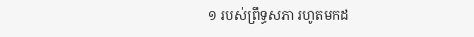១ របស់ព្រឹទ្ធសភា រហូតមកដ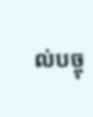ល់បច្ចុ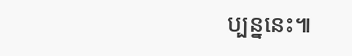ប្បន្ននេះ៕